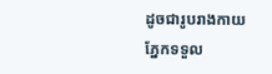ដូចជារូបរាងកាយ ភ្នែកទទួល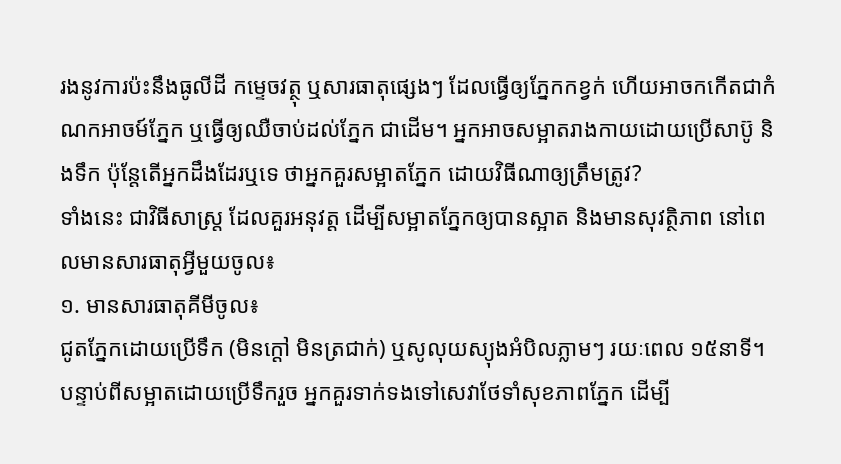រងនូវការប៉ះនឹងធូលីដី កម្ទេចវត្ថុ ឬសារធាតុផ្សេងៗ ដែលធ្វើឲ្យភ្នែកកខ្វក់ ហើយអាចកកើតជាកំណកអាចម៍ភ្នែក ឬធ្វើឲ្យឈឺចាប់ដល់ភ្នែក ជាដើម។ អ្នកអាចសម្អាតរាងកាយដោយប្រើសាប៊ូ និងទឹក ប៉ុន្តែតើអ្នកដឹងដែរឬទេ ថាអ្នកគួរសម្អាតភ្នែក ដោយវិធីណាឲ្យត្រឹមត្រូវ?
ទាំងនេះ ជាវិធីសាស្ត្រ ដែលគួរអនុវត្ត ដើម្បីសម្អាតភ្នែកឲ្យបានស្អាត និងមានសុវត្ថិភាព នៅពេលមានសារធាតុអ្វីមួយចូល៖
១. មានសារធាតុគីមីចូល៖
ជូតភ្នែកដោយប្រើទឹក (មិនក្ដៅ មិនត្រជាក់) ឬសូលុយស្យុងអំបិលភ្លាមៗ រយៈពេល ១៥នាទី។ បន្ទាប់ពីសម្អាតដោយប្រើទឹករួច អ្នកគួរទាក់ទងទៅសេវាថែទាំសុខភាពភ្នែក ដើម្បី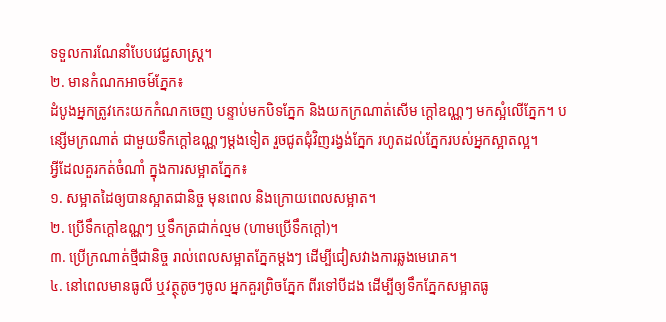ទទួលការណែនាំបែបវេជ្ជសាស្ត្រ។
២. មានកំណកអាចម៍ភ្នែក៖
ដំបូងអ្នកត្រូវកេះយកកំណកចេញ បន្ទាប់មកបិទភ្នែក និងយកក្រណាត់សើម ក្ដៅឧណ្ណៗ មកស្អំលើភ្នែក។ បន្សើមក្រណាត់ ជាមួយទឹកក្ដៅឧណ្ណៗម្ដងទៀត រួចជូតជុំវិញរង្វង់ភ្នែក រហូតដល់ភ្នែករបស់អ្នកស្អាតល្អ។
អ្វីដែលគួរកត់ចំណាំ ក្នុងការសម្អាតភ្នែក៖
១. សម្អាតដៃឲ្យបានស្អាតជានិច្ច មុនពេល និងក្រោយពេលសម្អាត។
២. ប្រើទឹកក្ដៅឧណ្ណៗ ឬទឹកត្រជាក់ល្មម (ហាមប្រើទឹកក្ដៅ)។
៣. ប្រើក្រណាត់ថ្មីជានិច្ច រាល់ពេលសម្អាតភ្នែកម្ដងៗ ដើម្បីជៀសវាងការឆ្លងមេរោគ។
៤. នៅពេលមានធូលី ឬវត្ថុតូចៗចូល អ្នកគួរព្រិចភ្នែក ពីរទៅបីដង ដើម្បីឲ្យទឹកភ្នែកសម្អាតធូ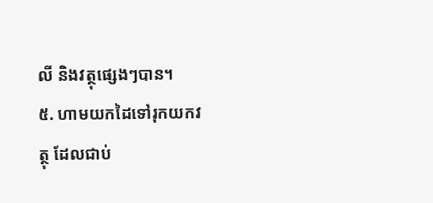លី និងវត្ថុផ្សេងៗបាន។
៥. ហាមយកដៃទៅរុកយកវត្ថុ ដែលជាប់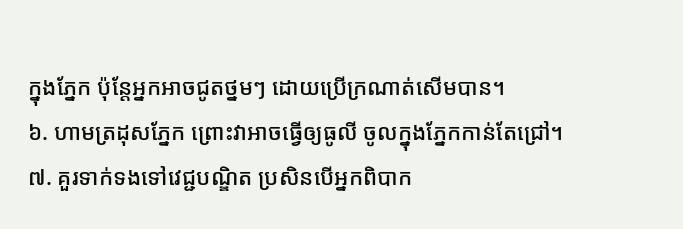ក្នុងភ្នែក ប៉ុន្តែអ្នកអាចជូតថ្នមៗ ដោយប្រើក្រណាត់សើមបាន។
៦. ហាមត្រដុសភ្នែក ព្រោះវាអាចធ្វើឲ្យធូលី ចូលក្នុងភ្នែកកាន់តែជ្រៅ។
៧. គួរទាក់ទងទៅវេជ្ជបណ្ឌិត ប្រសិនបើអ្នកពិបាក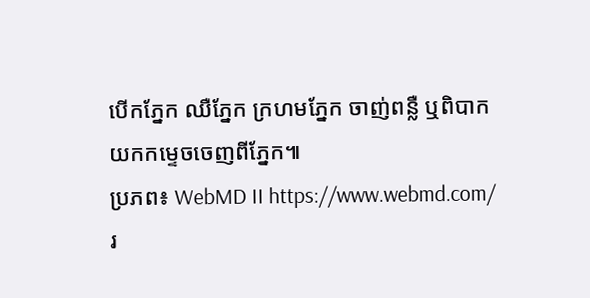បើកភ្នែក ឈឺភ្នែក ក្រហមភ្នែក ចាញ់ពន្លឺ ឬពិបាកយកកម្ទេចចេញពីភ្នែក៕
ប្រភព៖ WebMD II https://www.webmd.com/
រ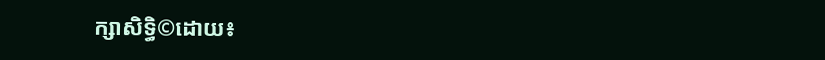ក្សាសិទ្ធិ©ដោយ៖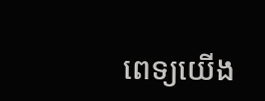ពេទ្យយើង